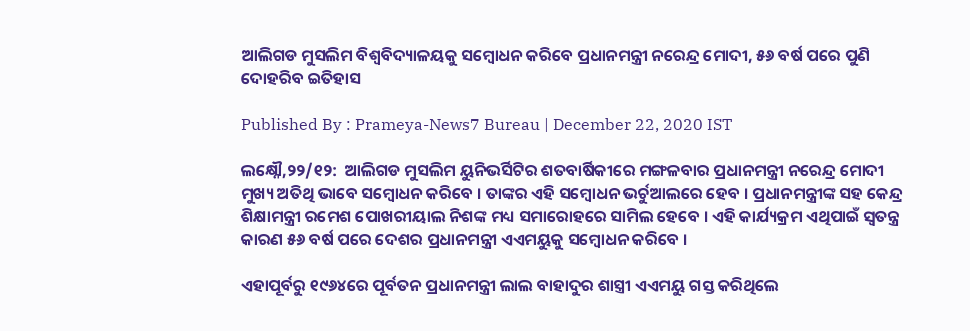ଆଲିଗଡ ମୁସଲିମ ବିଶ୍ୱବିଦ୍ୟାଳୟକୁ ସମ୍ବୋଧନ କରିବେ ପ୍ରଧାନମନ୍ତ୍ରୀ ନରେନ୍ଦ୍ର ମୋଦୀ, ୫୬ ବର୍ଷ ପରେ ପୁଣି ଦୋହରିବ ଇତିହାସ

Published By : Prameya-News7 Bureau | December 22, 2020 IST

ଲକ୍ଷ୍ନୌ,୨୨/୧୨:  ଆଲିଗଡ ମୁସଲିମ ୟୁନିଭର୍ସିଟିର ଶତବାର୍ଷିକୀରେ ମଙ୍ଗଳବାର ପ୍ରଧାନମନ୍ତ୍ରୀ ନରେନ୍ଦ୍ର ମୋଦୀ ମୁଖ୍ୟ ଅତିଥି ଭାବେ ସମ୍ବୋଧନ କରିବେ । ତାଙ୍କର ଏହି ସମ୍ବୋଧନ ଭର୍ଚୁଆଲରେ ହେବ । ପ୍ରଧାନମନ୍ତ୍ରୀଙ୍କ ସହ କେନ୍ଦ୍ର ଶିକ୍ଷାମନ୍ତ୍ରୀ ରମେଶ ପୋଖରୀୟାଲ ନିଶଙ୍କ ମଧ୍ୟ ସମାରୋହରେ ସାମିଲ ହେବେ । ଏହି କାର୍ଯ୍ୟକ୍ରମ ଏଥିପାଇଁ ସ୍ୱତନ୍ତ୍ର କାରଣ ୫୬ ବର୍ଷ ପରେ ଦେଶର ପ୍ରଧାନମନ୍ତ୍ରୀ ଏଏମୟୁକୁ ସମ୍ବୋଧନ କରିବେ ।

ଏହାପୂର୍ବରୁ ୧୯୬୪ରେ ପୂର୍ବତନ ପ୍ରଧାନମନ୍ତ୍ରୀ ଲାଲ ବାହାଦୁର ଶାସ୍ତ୍ରୀ ଏଏମୟୁ ଗସ୍ତ କରିଥିଲେ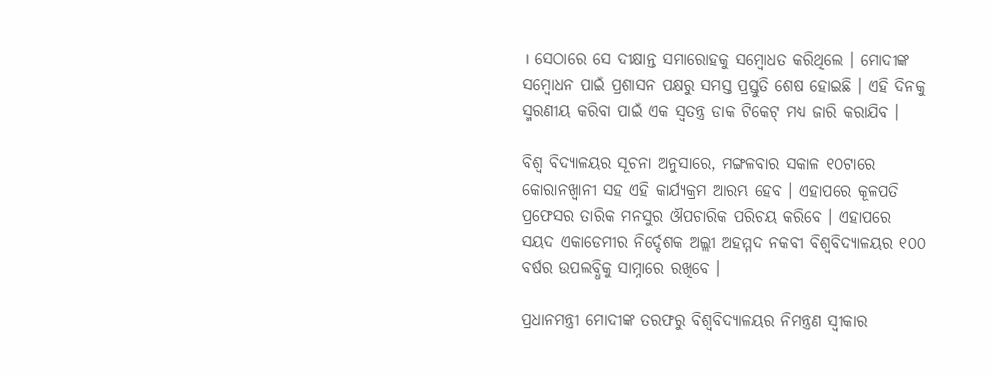। ସେଠାରେ ସେ ଦୀକ୍ଷାନ୍ତ ସମାରୋହକୁ ସମ୍ବୋଧତ କରିଥିଲେ । ମୋଦୀଙ୍କ ସମ୍ବୋଧନ ପାଇଁ ପ୍ରଶାସନ ପକ୍ଷରୁ ସମସ୍ତ ପ୍ରସ୍ତୁତି ଶେଷ ହୋଇଛି । ଏହି ଦିନକୁ ସ୍ମରଣୀୟ କରିବା ପାଇଁ ଏକ ସ୍ୱତନ୍ତ୍ର ଡାକ ଟିକେଟ୍ ମଧ୍ୟ ଜାରି କରାଯିବ ।

ବିଶ୍ୱ ବିଦ୍ୟାଳୟର ସୂଚନା ଅନୁସାରେ, ମଙ୍ଗଳବାର ସକାଳ ୧୦ଟାରେ କୋରାନଖ୍ୱାନୀ ସହ ଏହି କାର୍ଯ୍ୟକ୍ରମ ଆରମ୍ଭ ହେବ । ଏହାପରେ କୂଳପତି ପ୍ରଫେସର ତାରିକ ମନସୁର ଔପଚାରିକ ପରିଚୟ କରିବେ । ଏହାପରେ ସୟଦ ଏକାଡେମୀର ନିର୍ଦ୍ଦେଶକ ଅଲ୍ଲୀ ଅହମ୍ମଦ ନକବୀ ବିଶ୍ୱବିଦ୍ୟାଳୟର ୧୦୦ ବର୍ଷର ଉପଲବ୍ଧିକୁ ସାମ୍ନାରେ ରଖିବେ ।

ପ୍ରଧାନମନ୍ତ୍ରୀ ମୋଦୀଙ୍କ ତରଫରୁ ବିଶ୍ୱବିଦ୍ୟାଳୟର ନିମନ୍ତ୍ରଣ ସ୍ୱୀକାର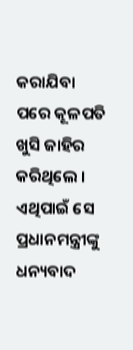କରାଯିବା ପରେ କୂଳପତି ଖୁସି ଜାହିର କରିଥିଲେ । ଏଥିପାଇଁ ସେ ପ୍ରଧାନମନ୍ତ୍ରୀଙ୍କୁ ଧନ୍ୟବାଦ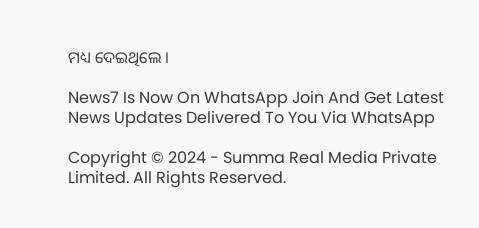ମଧ୍ୟ ଦେଇଥିଲେ ।

News7 Is Now On WhatsApp Join And Get Latest News Updates Delivered To You Via WhatsApp

Copyright © 2024 - Summa Real Media Private Limited. All Rights Reserved.